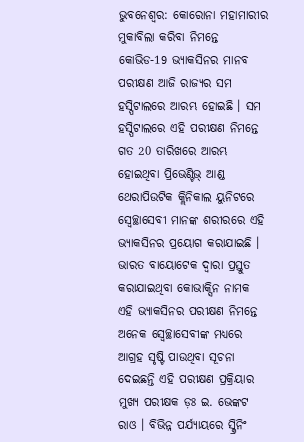ଭୁବନେଶ୍ବର: କୋରୋନା ମହାମାରୀର ମୁକାବିଲା କରିବା ନିମନ୍ତେ କୋଭିଡ-19 ଭ୍ୟାକସିନର ମାନବ ପରୀକ୍ଷଣ ଆଜି ରାଜ୍ୟର ସମ ହସ୍ପିଟାଲରେ ଆରମ୍ଭ ହୋଇଛି । ସମ ହସ୍ପିଟାଲରେ ଏହି ପରୀକ୍ଷଣ ନିମନ୍ତେ ଗତ 20 ତାରିଖରେ ଆରମ୍ଭ ହୋଇଥିବା ପ୍ରିଭେଣ୍ଟିଭ୍ ଆଣ୍ଡ ଥେରାପିଉଟିକ କ୍ଲିନିକାଲ ୟୁନିଟରେ ସ୍ବେଚ୍ଛାସେବୀ ମାନଙ୍କ ଶରୀରରେ ଏହି ଭ୍ୟାକସିନର ପ୍ରୟୋଗ କରାଯାଇଛି ।
ଭାରତ ବାୟୋଟେକ ଦ୍ବାରା ପ୍ରସ୍ତୁତ କରାଯାଇଥିବା କୋଭାକ୍ସିନ ନାମକ ଏହି ଭ୍ୟାକସିନର ପରୀକ୍ଷଣ ନିମନ୍ତେ ଅନେକ ସ୍ବେଚ୍ଛାସେବୀଙ୍କ ମଧ୍ୟରେ ଆଗ୍ରହ ସୃଷ୍ଟି ପାଉଥିବା ସୂଚନା ଦେଇଛନ୍ତି ଏହି ପରୀକ୍ଷଣ ପ୍ରକ୍ରିୟାର ମୁଖ୍ୟ ପରୀକ୍ଷକ ଡ଼ଃ ଇ. ଭେଙ୍କଟ ରାଓ । ବିଭିନ୍ନ ପର୍ଯ୍ୟାୟରେ ସ୍କ୍ରିନିଂ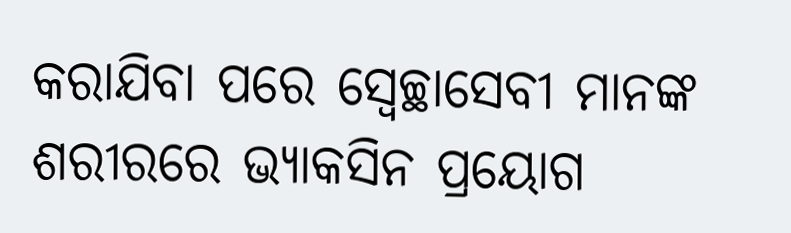କରାଯିବା ପରେ ସ୍ବେଚ୍ଛାସେବୀ ମାନଙ୍କ ଶରୀରରେ ଭ୍ୟାକସିନ ପ୍ରୟୋଗ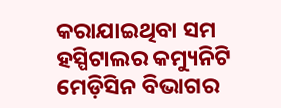କରାଯାଇଥିବା ସମ ହସ୍ପିଟାଲର କମ୍ୟୁନିଟି ମେଡ଼ିସିନ ବିଭାଗର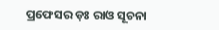ପ୍ରଫେସର ଡ଼ଃ ରାଓ ସୂଚନା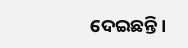ଦେଇଛନ୍ତି ।